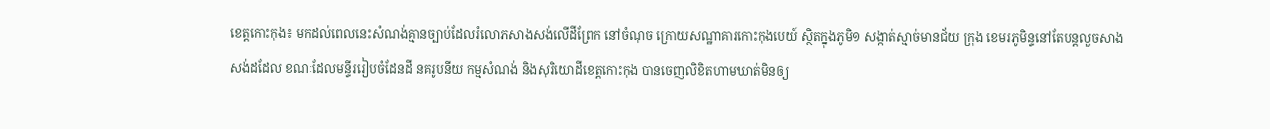ខេត្តកោះកុង៖ មកដល់ពេលនេះសំណង់គ្មានច្បាប់ដែលរំលោភសាងសង់លើដីព្រែក នៅចំណុច ក្រោយសណ្ឋាគារកោះកុងបេយ៍ ស្ថិតក្នុងភូមិ១ សង្កាត់ស្មាច់មានជ័យ ក្រុង ខេមរភូមិន្ទនៅតែបន្តលួចសាងសង់ដដែល ខណៈដែលមន្ទីររៀបចំដែនដី នគរូបនីយ កម្មសំណង់ និងសុរិយោដីខេត្តកោះកុង បានចេញលិខិតហាមឃាត់មិនឲ្យ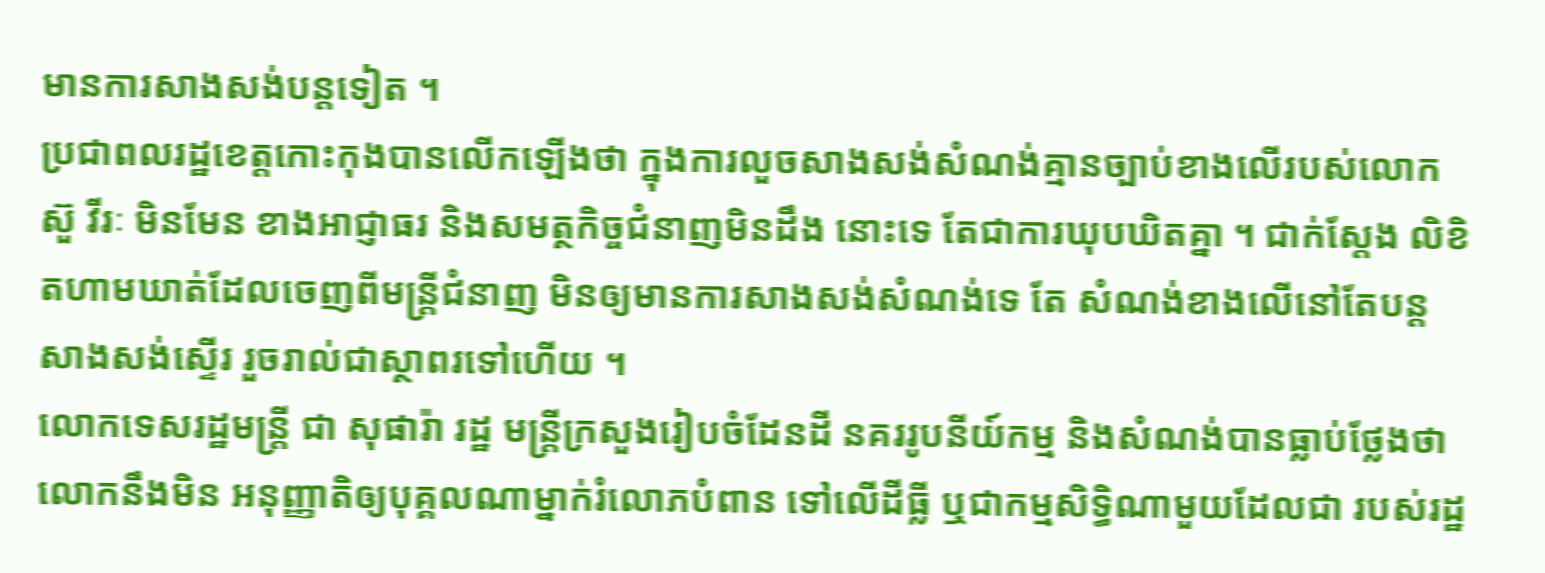មានការសាងសង់បន្តទៀត ។
ប្រជាពលរដ្ឋខេត្តកោះកុងបានលើកឡើងថា ក្នុងការលួចសាងសង់សំណង់គ្មានច្បាប់ខាងលើរបស់លោក ស៊ួ វីរៈ មិនមែន ខាងអាជ្ញាធរ និងសមត្ថកិច្ចជំនាញមិនដឹង នោះទេ តែជាការឃុបឃិតគ្នា ។ ជាក់ស្តែង លិខិតហាមឃាត់ដែលចេញពីមន្ត្រីជំនាញ មិនឲ្យមានការសាងសង់សំណង់ទេ តែ សំណង់ខាងលើនៅតែបន្តសាងសង់ស្ទើរ រួចរាល់ជាស្ថាពរទៅហើយ ។
លោកទេសរដ្ឋមន្ត្រី ជា សុផារ៉ា រដ្ឋ មន្ត្រីក្រសួងរៀបចំដែនដី នគររូបនីយ៍កម្ម និងសំណង់បានធ្លាប់ថ្លែងថា លោកនឹងមិន អនុញ្ញាតិឲ្យបុគ្គលណាម្នាក់រំលោភបំពាន ទៅលើដីធ្លី ឬជាកម្មសិទ្ធិណាមួយដែលជា របស់រដ្ឋ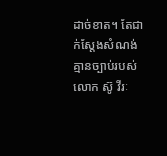ដាច់ខាត។ តែជាក់ស្តែងសំណង់ គ្មានច្បាប់របស់លោក ស៊ូ វីរៈ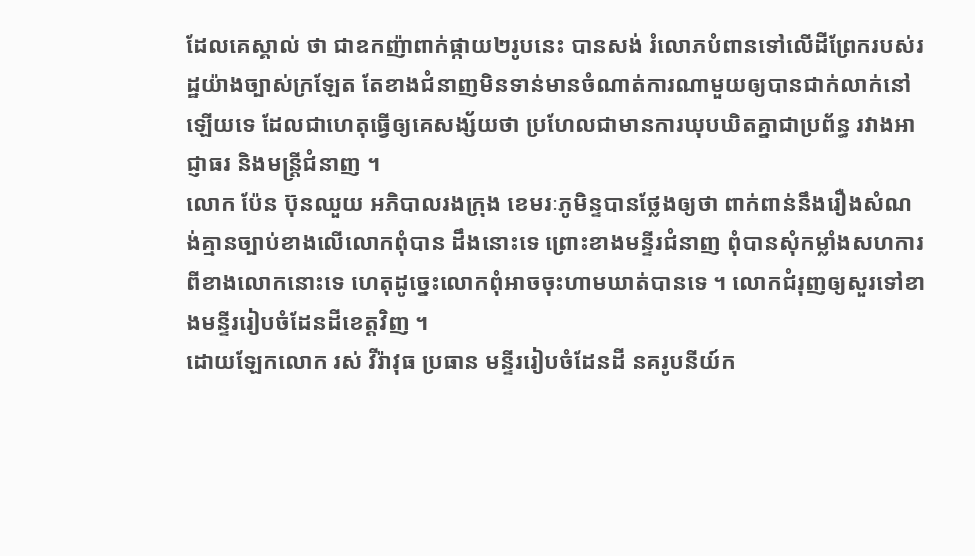ដែលគេស្គាល់ ថា ជាឧកញ៉ាពាក់ផ្កាយ២រូបនេះ បានសង់ រំលោភបំពានទៅលើដីព្រែករបស់រដ្ឋយ៉ាងច្បាស់ក្រឡែត តែខាងជំនាញមិនទាន់មានចំណាត់ការណាមួយឲ្យបានជាក់លាក់នៅឡើយទេ ដែលជាហេតុធ្វើឲ្យគេសង្ស័យថា ប្រហែលជាមានការឃុបឃិតគ្នាជាប្រព័ន្ធ រវាងអាជ្ញាធរ និងមន្ត្រីជំនាញ ។
លោក ប៉ែន ប៊ុនឈួយ អភិបាលរងក្រុង ខេមរៈភូមិន្ទបានថ្លែងឲ្យថា ពាក់ពាន់នឹងរឿងសំណង់គ្មានច្បាប់ខាងលើលោកពុំបាន ដឹងនោះទេ ព្រោះខាងមន្ទីរជំនាញ ពុំបានសុំកម្លាំងសហការពីខាងលោកនោះទេ ហេតុដូច្នេះលោកពុំអាចចុះហាមឃាត់បានទេ ។ លោកជំរុញឲ្យសួរទៅខាងមន្ទីររៀបចំដែនដីខេត្តវិញ ។
ដោយឡែកលោក រស់ វីរ៉ាវុធ ប្រធាន មន្ទីររៀបចំដែនដី នគរូបនីយ៍ក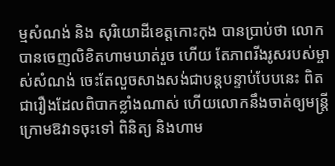ម្មសំណង់ និង សុរិយោដីខេត្តកោះកុង បានប្រាប់ថា លោកបានចេញលិខិតហាមឃាត់រួច ហើយ តែភាពរីងរូសរបស់ម្ចាស់សំណង់ ចេះតែលួចសាងសង់ជាបន្តបន្ទាប់បែបនេះ ពិតជារឿងដែលពិបាកខ្លាំងណាស់ ហើយលោកនឹងចាត់ឲ្យមន្ត្រីក្រោមឱវាទចុះទៅ ពិនិត្យ និងហាម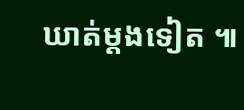ឃាត់ម្តងទៀត ៕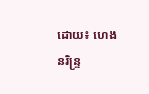ដោយ៖ ហេង នរិន្ទ្រ